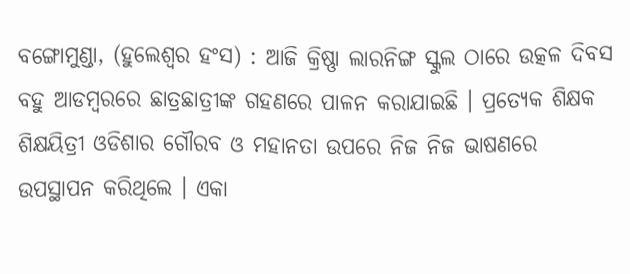ବଙ୍ଗୋମୁଣ୍ଡା, (ହୁଲେଶ୍ୱର ହଂସ) : ଆଜି କ୍ରିଷ୍ଣା ଲାରନିଙ୍ଗ ସ୍କୁଲ ଠାରେ ଉତ୍କଳ ଦିବସ ବହୁ ଆଡମ୍ବରରେ ଛାତ୍ରଛାତ୍ରୀଙ୍କ ଗହଣରେ ପାଳନ କରାଯାଇଛି । ପ୍ରତ୍ୟେକ ଶିକ୍ଷକ ଶିକ୍ଷୟିତ୍ରୀ ଓଡିଶାର ଗୌରବ ଓ ମହାନତା ଉପରେ ନିଜ ନିଜ ଭାଷଣରେ ଉପସ୍ଥାପନ କରିଥିଲେ । ଏକା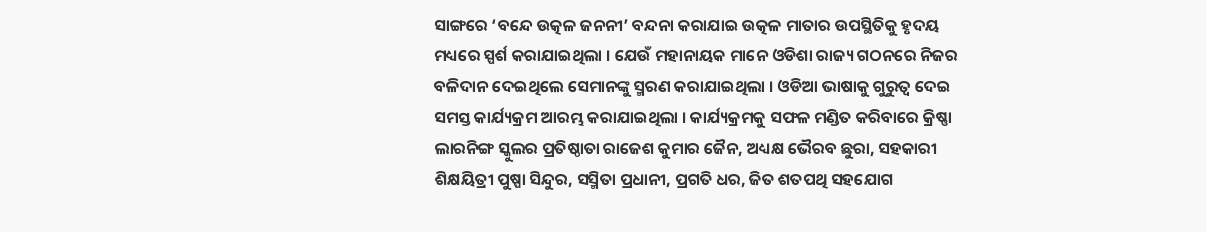ସାଙ୍ଗରେ ‘ବନ୍ଦେ ଉତ୍କଳ ଜନନୀ’ ବନ୍ଦନା କରାଯାଇ ଉତ୍କଳ ମାତାର ଉପସ୍ଥିତିକୁ ହୃଦୟ ମଧ୍ୟରେ ସ୍ପର୍ଶ କରାଯାଇଥିଲା । ଯେଉଁ ମହାନାୟକ ମାନେ ଓଡିଶା ରାଜ୍ୟ ଗଠନରେ ନିଜର ବଳିଦାନ ଦେଇଥିଲେ ସେମାନଙ୍କୁ ସ୍ମରଣ କରାଯାଇଥିଲା । ଓଡିଆ ଭାଷାକୁ ଗୁରୁତ୍ୱ ଦେଇ ସମସ୍ତ କାର୍ଯ୍ୟକ୍ରମ ଆରମ୍ଭ କରାଯାଇଥିଲା । କାର୍ଯ୍ୟକ୍ରମକୁ ସଫଳ ମଣ୍ଡିତ କରିବାରେ କ୍ରିଷ୍ଣା ଲାରନିଙ୍ଗ ସ୍କୁଲର ପ୍ରତିଷ୍ଠାତା ରାଜେଶ କୁମାର ଜୈନ, ଅଧ୍ୟକ୍ଷ ଭୈରବ ଛୁରା, ସହକାରୀ ଶିକ୍ଷୟିତ୍ରୀ ପୁଷ୍ପା ସିନ୍ଦୁର, ସସ୍ମିତା ପ୍ରଧାନୀ, ପ୍ରଗତି ଧର, ଜିତ ଶତପଥି ସହଯୋଗ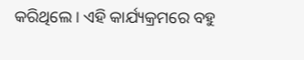କରିଥିଲେ । ଏହି କାର୍ଯ୍ୟକ୍ରମରେ ବହୁ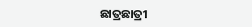ଛାତ୍ରଛାତ୍ରୀ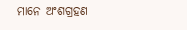ମାନେ ଅଂଶଗ୍ରହଣ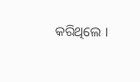କରିଥିଲେ ।